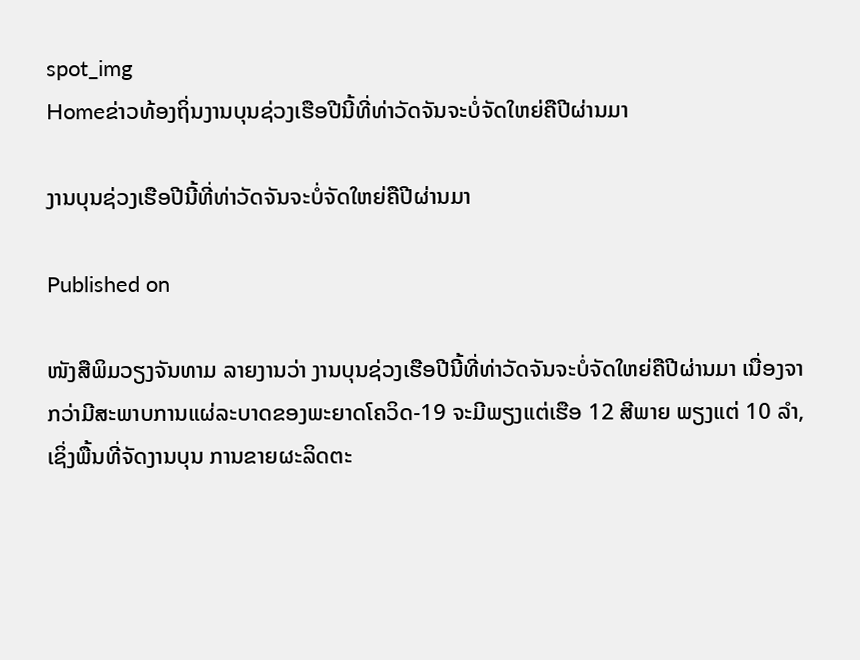spot_img
Homeຂ່າວທ້ອງຖິ່ນງານບຸນຊ່ວງເຮືອປີນີ້ທີ່ທ່າວັດຈັນຈະບໍ່ຈັດໃຫຍ່ຄືປີຜ່ານມາ

ງານບຸນຊ່ວງເຮືອປີນີ້ທີ່ທ່າວັດຈັນຈະບໍ່ຈັດໃຫຍ່ຄືປີຜ່ານມາ

Published on

ໜັງສືພິມວຽງຈັນທາມ ລາຍງານວ່າ ງານບຸນຊ່ວງເຮືອປີນີ້ທີ່ທ່າວັດຈັນຈະບໍ່ຈັດໃຫຍ່ຄືປີຜ່ານມາ ເນື່ອງຈາກວ່າມີສະພາບການແຜ່ລະບາດຂອງພະຍາດໂຄວິດ-19 ຈະມີພຽງແຕ່ເຮືອ 12 ສີພາຍ ພຽງແຕ່ 10 ລໍາ, ເຊິ່ງພື້ນທີ່ຈັດງານບຸນ ການຂາຍຜະລິດຕະ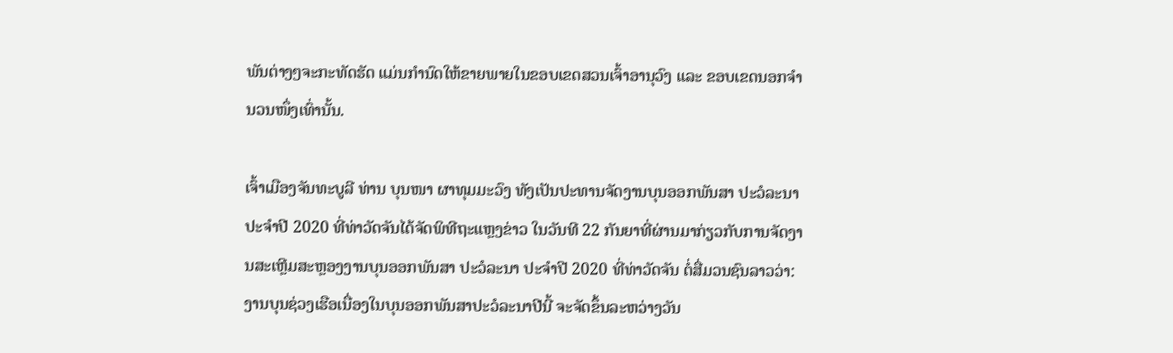ພັນຕ່າງໆຈະກະທັດຮັດ ແມ່ນກໍານົດໃຫ້ຂາຍພາຍໃນຂອບເຂດສວນເຈົ້າອານຸວົງ ແລະ ຂອບເຂດນອກຈໍານວນໜຶ່ງເທົ່ານັ້ນ.

ເຈົ້າເມືອງຈັນທະບູລີ ທ່ານ ບຸນໜາ ຜາທຸມມະວົງ ທັງເປັນປະທານຈັດງານບຸນອອກພັນສາ ປະວໍລະນາ ປະຈໍາປີ 2020 ທີ່ທ່າວັດຈັນໄດ້ຈັດພິທີຖະແຫຼງຂ່າວ ໃນວັນທີ 22 ກັນຍາທີ່ຜ່ານມາກ່ຽວກັບການຈັດງານສະເຫຼີມສະຫຼອງງານບຸນອອກພັນສາ ປະວໍລະນາ ປະຈໍາປີ 2020 ທີ່ທ່າວັດຈັນ ຕໍ່ສື່ມວນຊົນລາວວ່າ: ງານບຸນຊ່ວງເຮືອເນື່ອງໃນບຸນອອກພັນສາປະວໍລະນາປີນີ້ ຈະຈັດຂຶ້ນລະຫວ່າງວັນ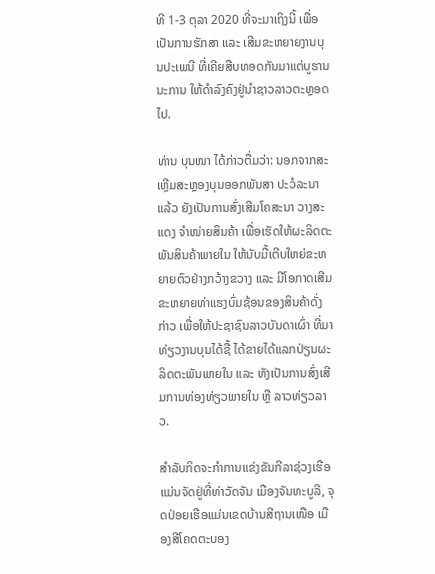ທີ 1-3 ຕຸລາ 2020 ທີ່ຈະມາເຖິງນີ້ ເພື່ອເປັນການຮັກສາ ແລະ ເສີມຂະຫຍາຍງານບຸນປະເພນີ ທີ່ເຄີຍສືບທອດກັນມາແຕ່ບູຮານນະການ ໃຫ້ດໍາລົງຄົງຢູ່ນໍາຊາວລາວຕະຫຼອດໄປ.

ທ່ານ ບຸນໜາ ໄດ້ກ່າວຕື່ມວ່າ: ນອກຈາກສະເຫຼີມສະຫຼອງບຸນອອກພັນສາ ປະວໍລະນາແລ້ວ ຍັງເປັນການສົ່ງເສີມໂຄສະນາ ວາງສະແດງ ຈໍາໜ່າຍສິນຄ້າ ເພື່ອເຮັດໃຫ້ຜະລິດຕະພັນສິນຄ້າພາຍໃນ ໃຫ້ນັບມື້ເຕີບໃຫຍ່ຂະຫຍາຍຕົວຢ່າງກວ້າງຂວາງ ແລະ ມີໂອກາດເສີມຂະຫຍາຍທ່າແຮງບົ່ມຊ້ອນຂອງສິນຄ້າດັ່ງກ່າວ ເພື່ອໃຫ້ປະຊາຊົນລາວບັນດາເຜົ່າ ທີ່ມາທ່ຽວງານບຸນໄດ້ຊື້ ໄດ້ຂາຍໄດ້ແລກປ່ຽນຜະລິດຕະພັນພາຍໃນ ແລະ ທັງເປັນການສົ່ງເສີມການທ່ອງທ່ຽວພາຍໃນ ຫຼື ລາວທ່ຽວລາວ.

ສໍາລັບກິດຈະກໍາການແຂ່ງຂັນກີລາຊ່ວງເຮືອ ແມ່ນຈັດຢູ່ທີ່ທ່າວັດຈັນ ເມືອງຈັນທະບູລີ, ຈຸດປ່ອຍເຮືອແມ່ນເຂດບ້ານສີຖານເໜືອ ເມືອງສີໂຄດຕະບອງ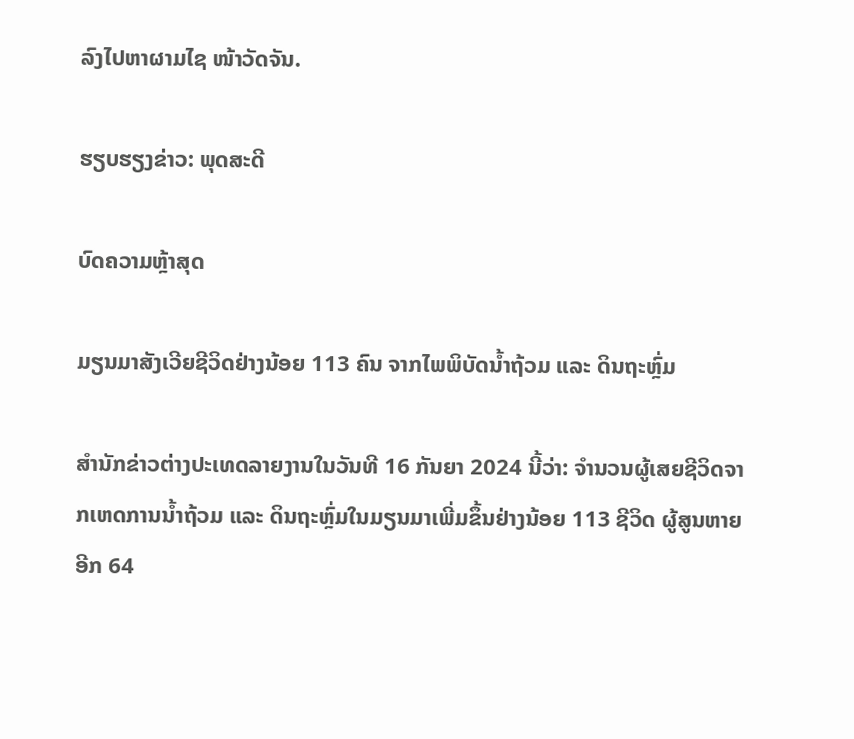ລົງໄປຫາຜາມໄຊ ໜ້າວັດຈັນ.

ຮຽບຮຽງຂ່າວ: ພຸດສະດີ

ບົດຄວາມຫຼ້າສຸດ

ມຽນມາສັງເວີຍຊີວິດຢ່າງນ້ອຍ 113 ຄົນ ຈາກໄພພິບັດນ້ຳຖ້ວມ ແລະ ດິນຖະຫຼົ່ມ

ສຳນັກຂ່າວຕ່າງປະເທດລາຍງານໃນວັນທີ 16 ກັນຍາ 2024 ນີ້ວ່າ: ຈຳນວນຜູ້ເສຍຊີວິດຈາກເຫດການນ້ຳຖ້ວມ ແລະ ດິນຖະຫຼົ່ມໃນມຽນມາເພີ່ມຂຶ້ນຢ່າງນ້ອຍ 113 ຊີວິດ ຜູ້ສູນຫາຍອີກ 64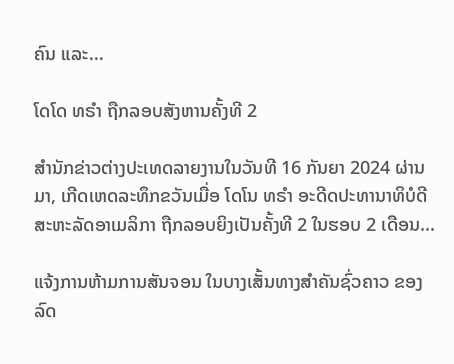ຄົນ ແລະ...

ໂດໂດ ທຣຳ ຖືກລອບສັງຫານຄັ້ງທີ 2

ສຳນັກຂ່າວຕ່າງປະເທດລາຍງານໃນວັນທີ 16 ກັນຍາ 2024 ຜ່ານມາ, ເກີດເຫດລະທຶກຂວັນເມື່ອ ໂດໂນ ທຣຳ ອະດີດປະທານາທິບໍດີສະຫະລັດອາເມລິກາ ຖືກລອບຍິງເປັນຄັ້ງທີ 2 ໃນຮອບ 2 ເດືອນ...

ແຈ້ງການຫ້າມການສັນຈອນ ໃນບາງເສັ້ນທາງສໍາຄັນຊົ່ວຄາວ ຂອງລົດ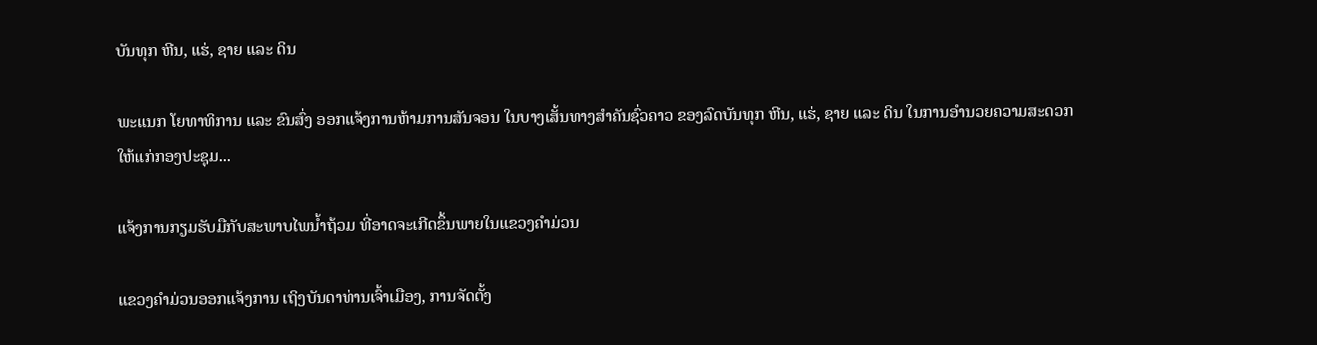ບັນທຸກ ຫີນ, ແຮ່, ຊາຍ ແລະ ດິນ

ພະແນກ ໂຍທາທິການ ແລະ ຂົນສົ່ງ ອອກແຈ້ງການຫ້າມການສັນຈອນ ໃນບາງເສັ້ນທາງສໍາຄັນຊົ່ວຄາວ ຂອງລົດບັນທຸກ ຫີນ, ແຮ່, ຊາຍ ແລະ ດິນ ໃນການອໍານວຍຄວາມສະດວກ ໃຫ້ແກ່ກອງປະຊຸມ...

ແຈ້ງການກຽມຮັບມືກັບສະພາບໄພນໍ້າຖ້ວມ ທີ່ອາດຈະເກີດຂຶ້ນພາຍໃນແຂວງຄໍາມ່ວນ

ແຂວງຄຳມ່ວນອອກແຈ້ງການ ເຖິງບັນດາທ່ານເຈົ້າເມືອງ, ການຈັດຕັ້ງ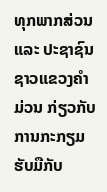ທຸກພາກສ່ວນ ແລະ ປະຊາຊົນຊາວແຂວງຄໍາມ່ວນ ກ່ຽວກັບການກະກຽມຮັບມືກັບ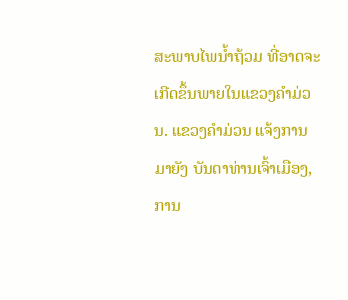ສະພາບໄພນໍ້າຖ້ວມ ທີ່ອາດຈະເກີດຂຶ້ນພາຍໃນແຂວງຄໍາມ່ວນ. ແຂວງຄໍາມ່ວນ ແຈ້ງການມາຍັງ ບັນດາທ່ານເຈົ້າເມືອງ, ການ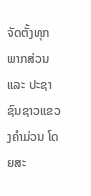ຈັດຕັ້ງທຸກພາກສ່ວນ ແລະ ປະຊາຊົນຊາວແຂວງຄໍາມ່ວນ ໂດຍສະ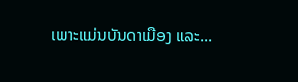ເພາະແມ່ນບັນດາເມືອງ ແລະ...